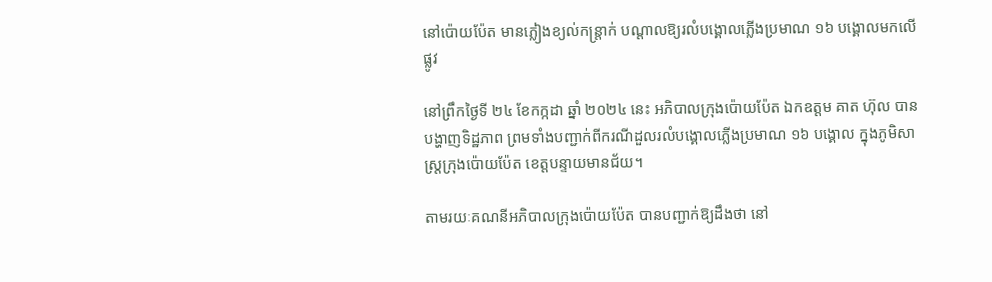នៅប៉ោយប៉ែត មានភ្លៀងខ្យល់កន្ត្រាក់ បណ្ដាលឱ្យរលំបង្គោលភ្លើងប្រមាណ ១៦ បង្គោលមកលើផ្លូវ

នៅព្រឹកថ្ងៃទី ២៤ ខែកក្កដា ឆ្នាំ ២០២៤ នេះ អភិបាលក្រុងប៉ោយប៉ែត ឯកឧត្តម គាត ហ៊ុល បានបង្ហាញទិដ្ឋភាព ព្រមទាំងបញ្ជាក់ពីករណីដួលរលំបង្គោលភ្លើងប្រមាណ ១៦ បង្គោល ក្នុងភូមិសាស្ត្រក្រុងប៉ោយប៉ែត ខេត្តបន្ទាយមានជ័យ។

តាមរយៈគណនីអភិបាលក្រុងប៉ោយប៉ែត បានបញ្ជាក់ឱ្យដឹងថា នៅ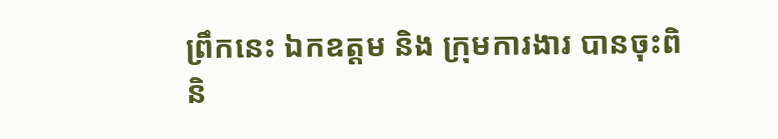ព្រឹកនេះ ឯកឧត្តម និង ក្រុមការងារ បានចុះពិនិ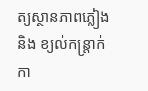ត្យស្ថានភាពភ្លៀង និង ខ្យល់កន្ត្រាក់ កា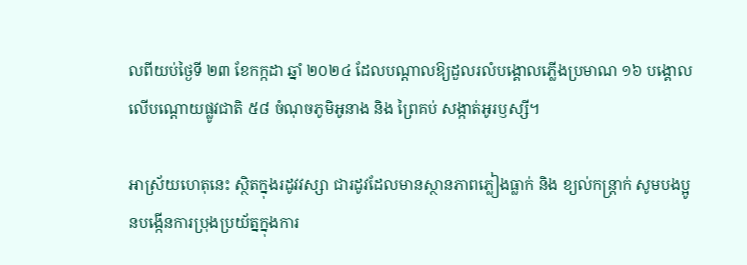លពីយប់ថ្ងៃទី ២៣ ខែកក្កដា ឆ្នាំ ២០២៤ ដែលបណ្ដាលឱ្យដួលរលំបង្គោលភ្លើងប្រមាណ ១៦ បង្គោល លើបណ្តោយផ្លូវជាតិ ៥៨ ចំណុចភូមិអូនាង និង ព្រៃគប់ សង្កាត់អូរឫស្សី។

អាស្រ័យហេតុនេះ ស្ថិតក្នុងរដូវវស្សា ជារដូវដែលមានស្ថានភាពភ្លៀងធ្លាក់ និង ខ្យល់កន្ត្រាក់ សូមបងប្អូនបង្កើនការប្រុងប្រយ័ត្នក្នុងការ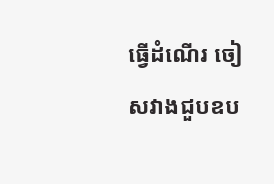ធ្វើដំណើរ ចៀសវាងជួបឧប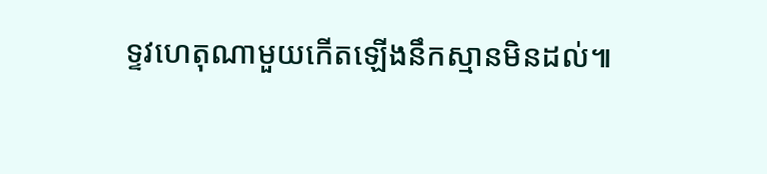ទ្ទវហេតុណាមួយកើតឡើងនឹកស្មានមិនដល់៕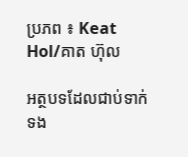ប្រភព ៖ Keat Hol/គាត ហ៊ុល

អត្ថបទដែលជាប់ទាក់ទង